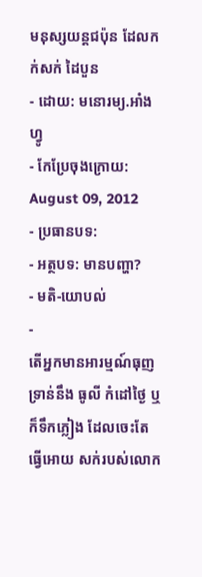មនុស្សយន្ដជប៉ុន ដែលកក់សក់ ដៃបួន
- ដោយ: មនោរម្យ.អាំងហ្វូ
- កែប្រែចុងក្រោយ: August 09, 2012
- ប្រធានបទ:
- អត្ថបទ: មានបញ្ហា?
- មតិ-យោបល់
-
តើអ្នកមានអារម្មណ៍ធុញទ្រាន់នឹង ធូលី កំដៅថ្ងៃ ឬក៏ទឹកភ្លៀង ដែលចេះតែធ្វើអោយ សក់របស់លោក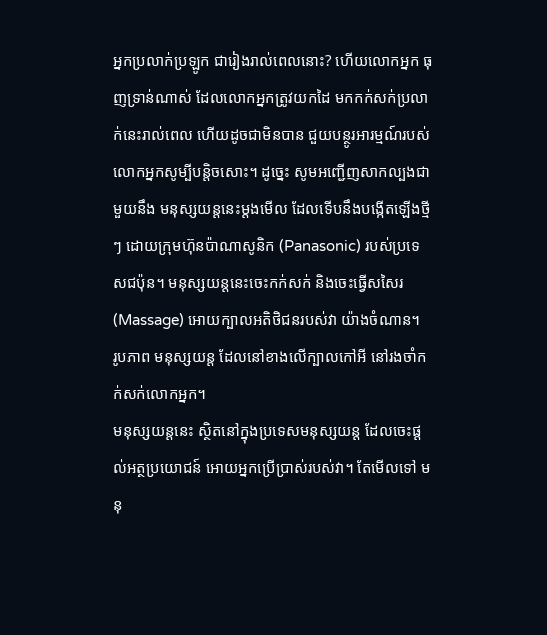អ្នកប្រលាក់ប្រឡូក ជារៀងរាល់ពេលនោះ? ហើយលោកអ្នក ធុញទ្រាន់ណាស់ ដែលលោកអ្នកត្រូវយកដៃ មកកក់សក់ប្រលាក់នេះរាល់ពេល ហើយដូចជាមិនបាន ជួយបន្ថូរអារម្មណ៍របស់លោកអ្នកសូម្បីបន្ដិចសោះ។ ដូច្នេះ សូមអញ្ជើញសាកល្បងជាមួយនឹង មនុស្សយន្ដនេះម្ដងមើល ដែលទើបនឹងបង្កើតឡើងថ្មីៗ ដោយក្រុមហ៊ុនប៉ាណាសូនិក (Panasonic) របស់ប្រទេសជប៉ុន។ មនុស្សយន្ដនេះចេះកក់សក់ និងចេះធ្វើសសៃរ (Massage) អោយក្បាលអតិថិជនរបស់វា យ៉ាងចំណាន។
រូបភាព មនុស្សយន្ដ ដែលនៅខាងលើក្បាលកៅអី នៅរងចាំកក់សក់លោកអ្នក។
មនុស្សយន្ដនេះ ស្ថិតនៅក្នុងប្រទេសមនុស្សយន្ដ ដែលចេះផ្ដល់អត្ថប្រយោជន៍ អោយអ្នកប្រើប្រាស់របស់វា។ តែមើលទៅ មនុ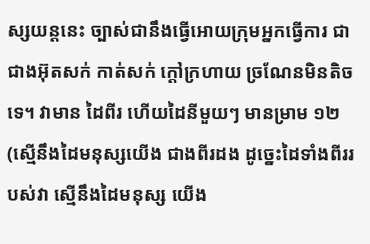ស្សយន្ដនេះ ច្បាស់ជានឹងធ្វើអោយក្រុមអ្នកធ្វើការ ជាជាងអ៊ុតសក់ កាត់សក់ ក្ដៅក្រហាយ ច្រណែនមិនតិចទេ។ វាមាន ដៃពីរ ហើយដៃនីមួយៗ មានម្រាម ១២ (ស្មើនឹងដៃមនុស្សយើង ជាងពីរដង ដូច្នេះដៃទាំងពីររបស់វា ស្មើនឹងដៃមនុស្ស យើង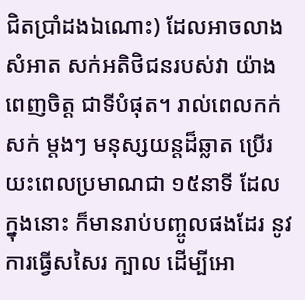ជិតប្រាំដងឯណោះ) ដែលអាចលាងសំអាត សក់អតិថិជនរបស់វា យ៉ាងពេញចិត្ត ជាទីបំផុត។ រាល់ពេលកក់សក់ ម្ដងៗ មនុស្សយន្ដដ៏ឆ្លាត ប្រើរយះពេលប្រមាណជា ១៥នាទី ដែលក្នុងនោះ ក៏មានរាប់បញ្ចូលផងដែរ នូវការធ្វើសសៃរ ក្បាល ដើម្បីអោ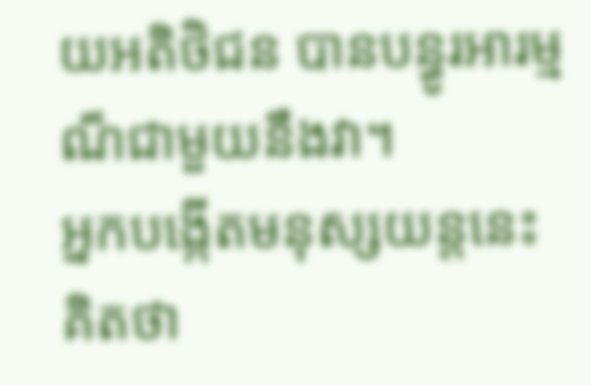យអតិថិជន បានបន្ធូរអារម្មណ៏ជាមួយនឹងវា។
អ្នកបង្កើតមនុស្សយន្ដនេះ គិតថា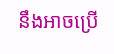នឹងអាចប្រើ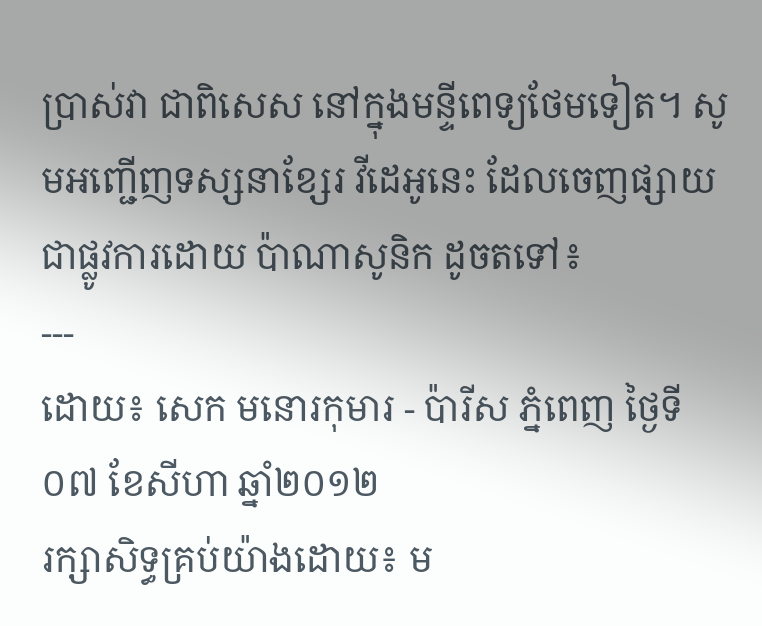ប្រាស់វា ជាពិសេស នៅក្នុងមន្ទីពេទ្យថែមទៀត។ សូមអញ្ជើញទស្សនាខ្សែរ វីដេអូនេះ ដែលចេញផ្សាយជាផ្លូវការដោយ ប៉ាណាសូនិក ដូចតទៅ៖
---
ដោយ៖ សេក មនោរកុមារ - ប៉ារីស ភ្នំពេញ ថ្ងៃទី ០៧ ខែសីហា ឆ្នាំ២០១២
រក្សាសិទ្ធគ្រប់យ៉ាងដោយ៖ ម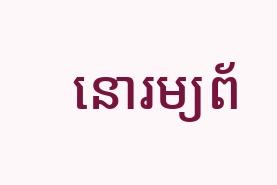នោរម្យព័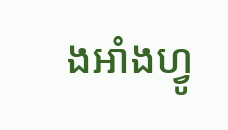ងអាំងហ្វូ